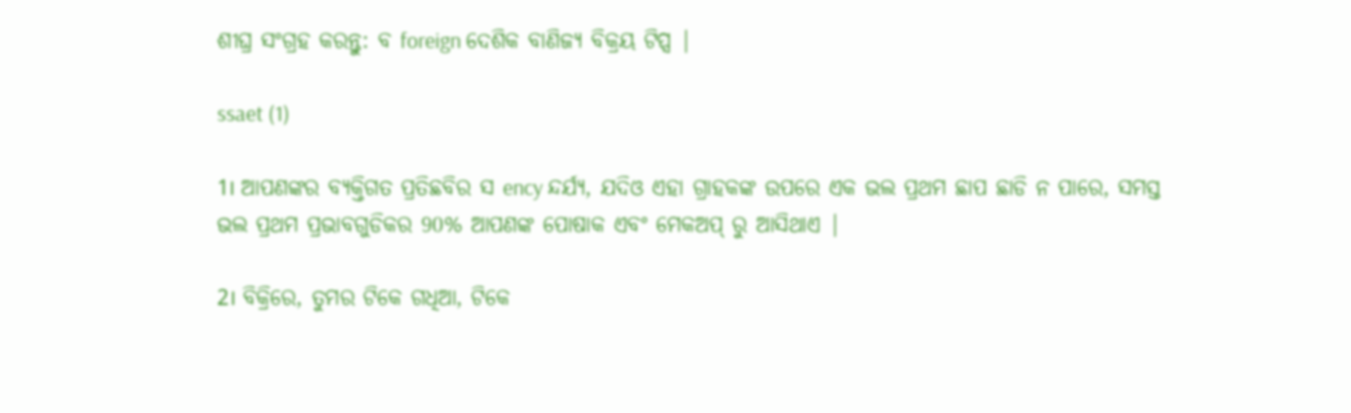ଶୀଘ୍ର ସଂଗ୍ରହ କରନ୍ତୁ: ବ foreign ଦେଶିକ ବାଣିଜ୍ୟ ବିକ୍ରୟ ଟିପ୍ସ |

ssaet (1)

1। ଆପଣଙ୍କର ବ୍ୟକ୍ତିଗତ ପ୍ରତିଛବିର ସ ency ନ୍ଦର୍ଯ୍ୟ, ଯଦିଓ ଏହା ଗ୍ରାହକଙ୍କ ଉପରେ ଏକ ଭଲ ପ୍ରଥମ ଛାପ ଛାଡି ନ ପାରେ, ସମସ୍ତ ଭଲ ପ୍ରଥମ ପ୍ରଭାବଗୁଡିକର 90% ଆପଣଙ୍କ ପୋଷାକ ଏବଂ ମେକଅପ୍ ରୁ ଆସିଥାଏ |

2। ବିକ୍ରିରେ, ତୁମର ଟିକେ ଗଧିଆ, ଟିକେ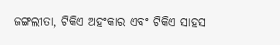ଜଙ୍ଗଲୀତା, ଟିକିଏ ଅହଂକାର ଏବଂ ଟିକିଏ ସାହସ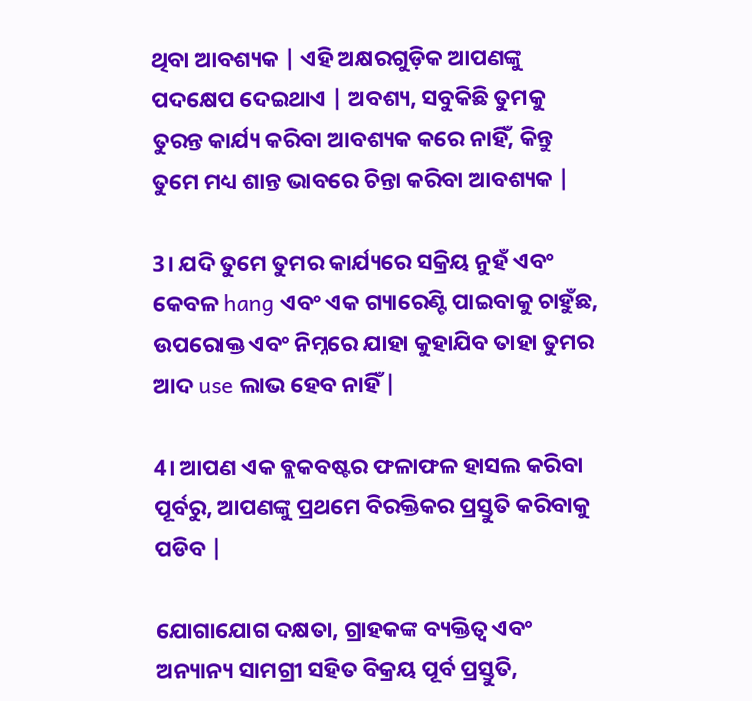ଥିବା ଆବଶ୍ୟକ | ଏହି ଅକ୍ଷରଗୁଡ଼ିକ ଆପଣଙ୍କୁ ପଦକ୍ଷେପ ଦେଇଥାଏ | ଅବଶ୍ୟ, ସବୁକିଛି ତୁମକୁ ତୁରନ୍ତ କାର୍ଯ୍ୟ କରିବା ଆବଶ୍ୟକ କରେ ନାହିଁ, କିନ୍ତୁ ତୁମେ ମଧ୍ୟ ଶାନ୍ତ ଭାବରେ ଚିନ୍ତା କରିବା ଆବଶ୍ୟକ |

3। ଯଦି ତୁମେ ତୁମର କାର୍ଯ୍ୟରେ ସକ୍ରିୟ ନୁହଁ ଏବଂ କେବଳ hang ଏବଂ ଏକ ଗ୍ୟାରେଣ୍ଟି ପାଇବାକୁ ଚାହୁଁଛ, ଉପରୋକ୍ତ ଏବଂ ନିମ୍ନରେ ଯାହା କୁହାଯିବ ତାହା ତୁମର ଆଦ use ଲାଭ ହେବ ନାହିଁ |

4। ଆପଣ ଏକ ବ୍ଲକବଷ୍ଟର ଫଳାଫଳ ହାସଲ କରିବା ପୂର୍ବରୁ, ଆପଣଙ୍କୁ ପ୍ରଥମେ ବିରକ୍ତିକର ପ୍ରସ୍ତୁତି କରିବାକୁ ପଡିବ |

ଯୋଗାଯୋଗ ଦକ୍ଷତା, ଗ୍ରାହକଙ୍କ ବ୍ୟକ୍ତିତ୍ୱ ଏବଂ ଅନ୍ୟାନ୍ୟ ସାମଗ୍ରୀ ସହିତ ବିକ୍ରୟ ପୂର୍ବ ପ୍ରସ୍ତୁତି,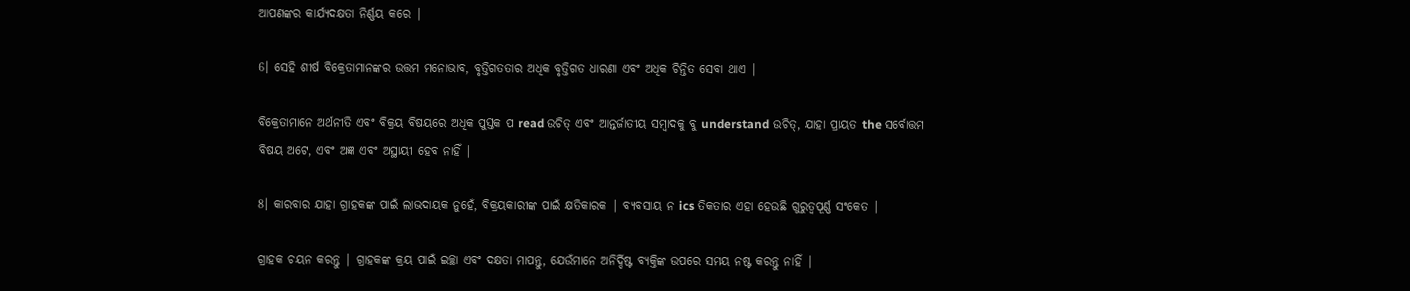ଆପଣଙ୍କର କାର୍ଯ୍ୟଦକ୍ଷତା ନିର୍ଣ୍ଣୟ କରେ |

6। ସେହି ଶୀର୍ଷ ବିକ୍ରେତାମାନଙ୍କର ଉତ୍ତମ ମନୋଭାବ, ବୃତ୍ତିଗତତାର ଅଧିକ ବୃତ୍ତିଗତ ଧାରଣା ଏବଂ ଅଧିକ ଚିନ୍ତିତ ସେବା ଥାଏ |

ବିକ୍ରେତାମାନେ ଅର୍ଥନୀତି ଏବଂ ବିକ୍ରୟ ବିଷୟରେ ଅଧିକ ପୁସ୍ତକ ପ read ଉଚିତ୍ ଏବଂ ଆନ୍ତର୍ଜାତୀୟ ସମ୍ବାଦକୁ ବୁ understand ଉଚିତ୍, ଯାହା ପ୍ରାୟତ the ସର୍ବୋତ୍ତମ ବିଷୟ ଅଟେ, ଏବଂ ଅଜ୍ଞ ଏବଂ ଅସ୍ଥାୟୀ ହେବ ନାହିଁ |

8। କାରବାର ଯାହା ଗ୍ରାହକଙ୍କ ପାଇଁ ଲାଭଦାୟକ ନୁହେଁ, ବିକ୍ରୟକାରୀଙ୍କ ପାଇଁ କ୍ଷତିକାରକ | ବ୍ୟବସାୟ ନ ics ତିକତାର ଏହା ହେଉଛି ଗୁରୁତ୍ୱପୂର୍ଣ୍ଣ ସଂକେତ |

ଗ୍ରାହକ ଚୟନ କରନ୍ତୁ | ଗ୍ରାହକଙ୍କ କ୍ରୟ ପାଇଁ ଇଚ୍ଛା ଏବଂ ଦକ୍ଷତା ମାପନ୍ତୁ, ଯେଉଁମାନେ ଅନିର୍ଦ୍ଦିଷ୍ଟ ବ୍ୟକ୍ତିଙ୍କ ଉପରେ ସମୟ ନଷ୍ଟ କରନ୍ତୁ ନାହିଁ |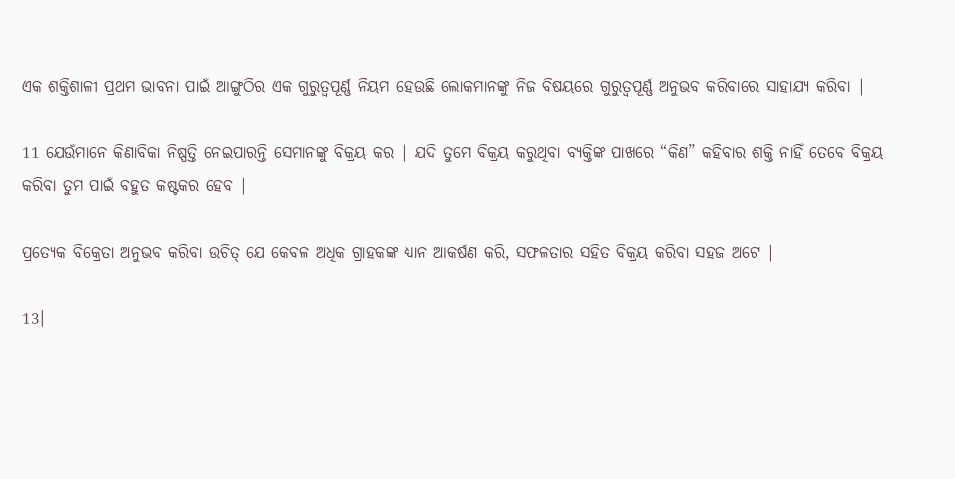ଏକ ଶକ୍ତିଶାଳୀ ପ୍ରଥମ ଭାବନା ପାଇଁ ଆଙ୍ଗୁଠିର ଏକ ଗୁରୁତ୍ୱପୂର୍ଣ୍ଣ ନିୟମ ହେଉଛି ଲୋକମାନଙ୍କୁ ନିଜ ବିଷୟରେ ଗୁରୁତ୍ୱପୂର୍ଣ୍ଣ ଅନୁଭବ କରିବାରେ ସାହାଯ୍ୟ କରିବା |

11 ଯେଉଁମାନେ କିଣାବିକା ନିଷ୍ପତ୍ତି ନେଇପାରନ୍ତି ସେମାନଙ୍କୁ ବିକ୍ରୟ କର | ଯଦି ତୁମେ ବିକ୍ରୟ କରୁଥିବା ବ୍ୟକ୍ତିଙ୍କ ପାଖରେ “କିଣ” କହିବାର ଶକ୍ତି ନାହିଁ ତେବେ ବିକ୍ରୟ କରିବା ତୁମ ପାଇଁ ବହୁତ କଷ୍ଟକର ହେବ |

ପ୍ରତ୍ୟେକ ବିକ୍ରେତା ଅନୁଭବ କରିବା ଉଚିତ୍ ଯେ କେବଳ ଅଧିକ ଗ୍ରାହକଙ୍କ ଧ୍ୟାନ ଆକର୍ଷଣ କରି, ସଫଳତାର ସହିତ ବିକ୍ରୟ କରିବା ସହଜ ଅଟେ |

13।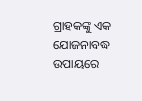ଗ୍ରାହକଙ୍କୁ ଏକ ଯୋଜନାବଦ୍ଧ ଉପାୟରେ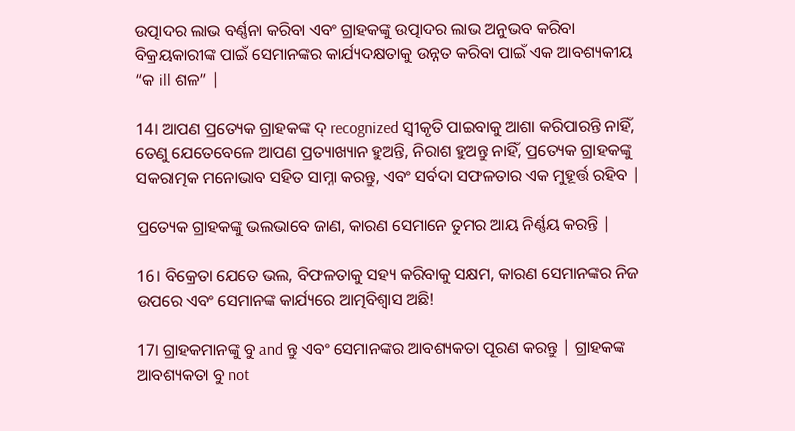ଉତ୍ପାଦର ଲାଭ ବର୍ଣ୍ଣନା କରିବା ଏବଂ ଗ୍ରାହକଙ୍କୁ ଉତ୍ପାଦର ଲାଭ ଅନୁଭବ କରିବା ବିକ୍ରୟକାରୀଙ୍କ ପାଇଁ ସେମାନଙ୍କର କାର୍ଯ୍ୟଦକ୍ଷତାକୁ ଉନ୍ନତ କରିବା ପାଇଁ ଏକ ଆବଶ୍ୟକୀୟ “କ ill ଶଳ” |

14। ଆପଣ ପ୍ରତ୍ୟେକ ଗ୍ରାହକଙ୍କ ଦ୍ recognized ସ୍ୱୀକୃତି ପାଇବାକୁ ଆଶା କରିପାରନ୍ତି ନାହିଁ, ତେଣୁ ଯେତେବେଳେ ଆପଣ ପ୍ରତ୍ୟାଖ୍ୟାନ ହୁଅନ୍ତି, ନିରାଶ ହୁଅନ୍ତୁ ନାହିଁ, ପ୍ରତ୍ୟେକ ଗ୍ରାହକଙ୍କୁ ସକରାତ୍ମକ ମନୋଭାବ ସହିତ ସାମ୍ନା କରନ୍ତୁ, ଏବଂ ସର୍ବଦା ସଫଳତାର ଏକ ମୁହୂର୍ତ୍ତ ରହିବ |

ପ୍ରତ୍ୟେକ ଗ୍ରାହକଙ୍କୁ ଭଲଭାବେ ଜାଣ, କାରଣ ସେମାନେ ତୁମର ଆୟ ନିର୍ଣ୍ଣୟ କରନ୍ତି |

16। ବିକ୍ରେତା ଯେତେ ଭଲ, ବିଫଳତାକୁ ସହ୍ୟ କରିବାକୁ ସକ୍ଷମ, କାରଣ ସେମାନଙ୍କର ନିଜ ଉପରେ ଏବଂ ସେମାନଙ୍କ କାର୍ଯ୍ୟରେ ଆତ୍ମବିଶ୍ୱାସ ଅଛି!

17। ଗ୍ରାହକମାନଙ୍କୁ ବୁ and ନ୍ତୁ ଏବଂ ସେମାନଙ୍କର ଆବଶ୍ୟକତା ପୂରଣ କରନ୍ତୁ | ଗ୍ରାହକଙ୍କ ଆବଶ୍ୟକତା ବୁ not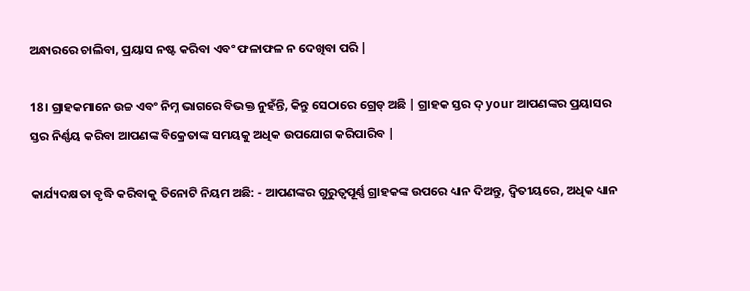ଅନ୍ଧାରରେ ଚାଲିବା, ପ୍ରୟାସ ନଷ୍ଟ କରିବା ଏବଂ ଫଳାଫଳ ନ ଦେଖିବା ପରି |

18। ଗ୍ରାହକମାନେ ଉଚ୍ଚ ଏବଂ ନିମ୍ନ ଭାଗରେ ବିଭକ୍ତ ନୁହଁନ୍ତି, କିନ୍ତୁ ସେଠାରେ ଗ୍ରେଡ୍ ଅଛି | ଗ୍ରାହକ ସ୍ତର ଦ୍ your ଆପଣଙ୍କର ପ୍ରୟାସର ସ୍ତର ନିର୍ଣ୍ଣୟ କରିବା ଆପଣଙ୍କ ବିକ୍ରେତାଙ୍କ ସମୟକୁ ଅଧିକ ଉପଯୋଗ କରିପାରିବ |

କାର୍ଯ୍ୟଦକ୍ଷତା ବୃଦ୍ଧି କରିବାକୁ ତିନୋଟି ନିୟମ ଅଛି: - ଆପଣଙ୍କର ଗୁରୁତ୍ୱପୂର୍ଣ୍ଣ ଗ୍ରାହକଙ୍କ ଉପରେ ଧ୍ୟାନ ଦିଅନ୍ତୁ, ଦ୍ୱିତୀୟରେ, ଅଧିକ ଧ୍ୟାନ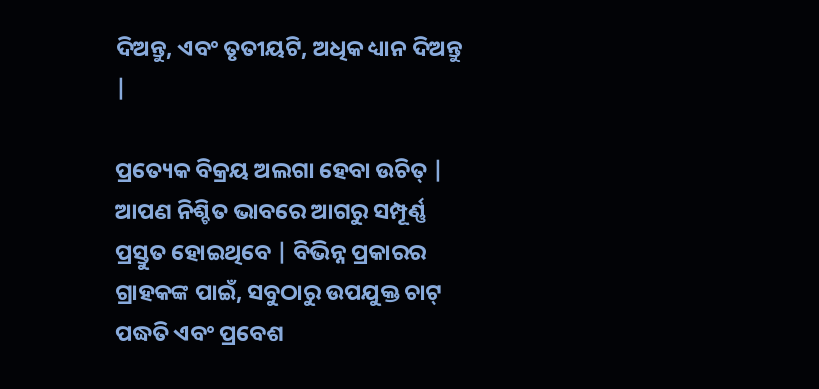ଦିଅନ୍ତୁ, ଏବଂ ତୃତୀୟଟି, ଅଧିକ ଧ୍ୟାନ ଦିଅନ୍ତୁ |

ପ୍ରତ୍ୟେକ ବିକ୍ରୟ ଅଲଗା ହେବା ଉଚିତ୍ | ଆପଣ ନିଶ୍ଚିତ ଭାବରେ ଆଗରୁ ସମ୍ପୂର୍ଣ୍ଣ ପ୍ରସ୍ତୁତ ହୋଇଥିବେ | ବିଭିନ୍ନ ପ୍ରକାରର ଗ୍ରାହକଙ୍କ ପାଇଁ, ସବୁଠାରୁ ଉପଯୁକ୍ତ ଚାଟ୍ ପଦ୍ଧତି ଏବଂ ପ୍ରବେଶ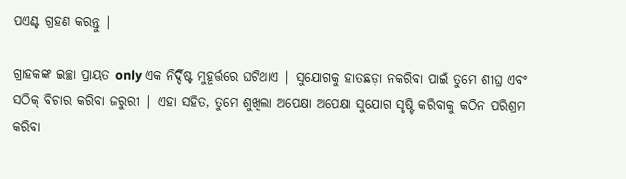ପଏଣ୍ଟ ଗ୍ରହଣ କରନ୍ତୁ |

ଗ୍ରାହକଙ୍କ ଇଚ୍ଛା ପ୍ରାୟତ only ଏକ ନିର୍ଦ୍ଦିଷ୍ଟ ମୁହୂର୍ତ୍ତରେ ଘଟିଥାଏ | ସୁଯୋଗକୁ ହାତଛଡ଼ା ନକରିବା ପାଇଁ ତୁମେ ଶୀଘ୍ର ଏବଂ ସଠିକ୍ ବିଚାର କରିବା ଜରୁରୀ | ଏହା ସହିତ, ତୁମେ ଶୁଖିଲା ଅପେକ୍ଷା ଅପେକ୍ଷା ସୁଯୋଗ ସୃଷ୍ଟି କରିବାକୁ କଠିନ ପରିଶ୍ରମ କରିବା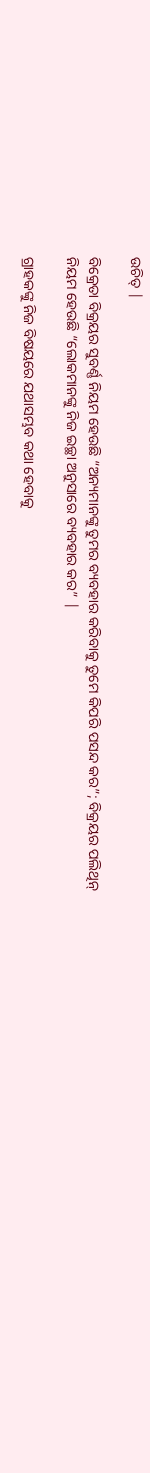ଉଚିତ୍ |

ବିକ୍ରେତା ବିକ୍ରୟର ସୁବର୍ଣ୍ଣ ନିୟମ ହେଉଛି “ଅନ୍ୟମାନଙ୍କୁ ତୁମର ବ୍ୟବହାର କରିବାକୁ ତୁମେ କିପରି ପସନ୍ଦ କର”; ବିକ୍ରୟର ପଲିଥିନ୍ ନିୟମ ହେଉଛି “ଲୋକମାନଙ୍କୁ ନିଜ ଇଚ୍ଛା ଅନୁସାରେ ବ୍ୟବହାର କର” |

ଗ୍ରାହକଙ୍କୁ ନିଜ ବିଷୟରେ ଯଥାସମ୍ଭବ କଥା ହେବାକୁ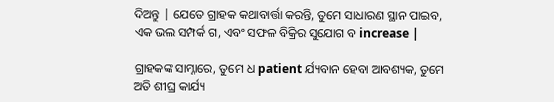ଦିଅନ୍ତୁ | ଯେତେ ଗ୍ରାହକ କଥାବାର୍ତ୍ତା କରନ୍ତି, ତୁମେ ସାଧାରଣ ସ୍ଥାନ ପାଇବ, ଏକ ଭଲ ସମ୍ପର୍କ ଗ, ଏବଂ ସଫଳ ବିକ୍ରିର ସୁଯୋଗ ବ increase |

ଗ୍ରାହକଙ୍କ ସାମ୍ନାରେ, ତୁମେ ଧ patient ର୍ଯ୍ୟବାନ ହେବା ଆବଶ୍ୟକ, ତୁମେ ଅତି ଶୀଘ୍ର କାର୍ଯ୍ୟ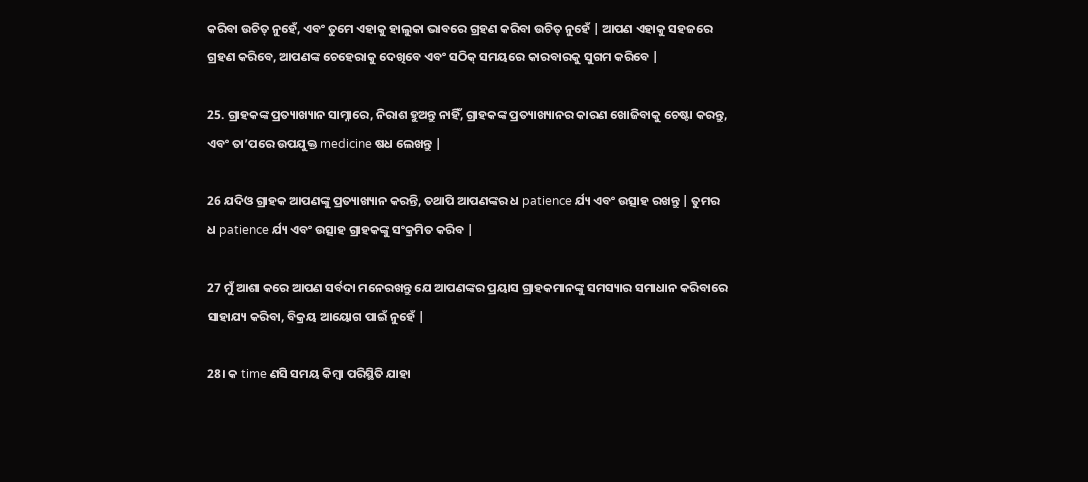କରିବା ଉଚିତ୍ ନୁହେଁ, ଏବଂ ତୁମେ ଏହାକୁ ହାଲୁକା ଭାବରେ ଗ୍ରହଣ କରିବା ଉଚିତ୍ ନୁହେଁ | ଆପଣ ଏହାକୁ ସହଜରେ ଗ୍ରହଣ କରିବେ, ଆପଣଙ୍କ ଚେହେରାକୁ ଦେଖିବେ ଏବଂ ସଠିକ୍ ସମୟରେ କାରବାରକୁ ସୁଗମ କରିବେ |

25. ଗ୍ରାହକଙ୍କ ପ୍ରତ୍ୟାଖ୍ୟାନ ସାମ୍ନାରେ, ନିରାଶ ହୁଅନ୍ତୁ ନାହିଁ, ଗ୍ରାହକଙ୍କ ପ୍ରତ୍ୟାଖ୍ୟାନର କାରଣ ଖୋଜିବାକୁ ଚେଷ୍ଟା କରନ୍ତୁ, ଏବଂ ତା’ପରେ ଉପଯୁକ୍ତ medicine ଷଧ ଲେଖନ୍ତୁ |

26 ଯଦିଓ ଗ୍ରାହକ ଆପଣଙ୍କୁ ପ୍ରତ୍ୟାଖ୍ୟାନ କରନ୍ତି, ତଥାପି ଆପଣଙ୍କର ଧ patience ର୍ଯ୍ୟ ଏବଂ ଉତ୍ସାହ ରଖନ୍ତୁ | ତୁମର ଧ patience ର୍ଯ୍ୟ ଏବଂ ଉତ୍ସାହ ଗ୍ରାହକଙ୍କୁ ସଂକ୍ରମିତ କରିବ |

27 ମୁଁ ଆଶା କରେ ଆପଣ ସର୍ବଦା ମନେରଖନ୍ତୁ ଯେ ଆପଣଙ୍କର ପ୍ରୟାସ ଗ୍ରାହକମାନଙ୍କୁ ସମସ୍ୟାର ସମାଧାନ କରିବାରେ ସାହାଯ୍ୟ କରିବା, ବିକ୍ରୟ ଆୟୋଗ ପାଇଁ ନୁହେଁ |

28। କ time ଣସି ସମୟ କିମ୍ବା ପରିସ୍ଥିତି ଯାହା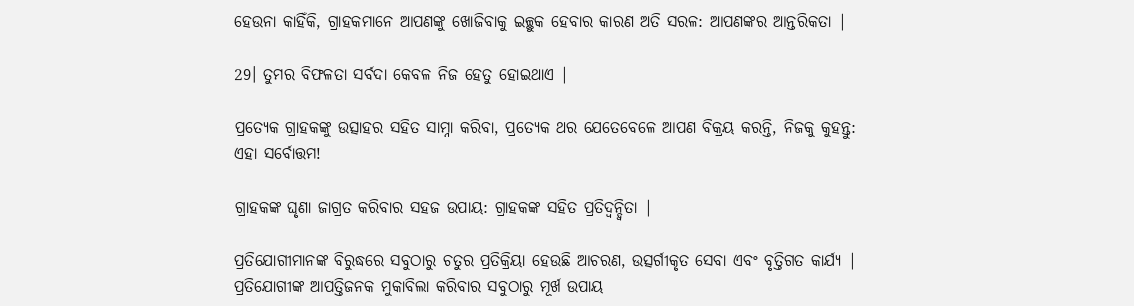ହେଉନା କାହିଁକି, ଗ୍ରାହକମାନେ ଆପଣଙ୍କୁ ଖୋଜିବାକୁ ଇଚ୍ଛୁକ ହେବାର କାରଣ ଅତି ସରଳ: ଆପଣଙ୍କର ଆନ୍ତରିକତା |

29। ତୁମର ବିଫଳତା ସର୍ବଦା କେବଳ ନିଜ ହେତୁ ହୋଇଥାଏ |

ପ୍ରତ୍ୟେକ ଗ୍ରାହକଙ୍କୁ ଉତ୍ସାହର ସହିତ ସାମ୍ନା କରିବା, ପ୍ରତ୍ୟେକ ଥର ଯେତେବେଳେ ଆପଣ ବିକ୍ରୟ କରନ୍ତି, ନିଜକୁ କୁହନ୍ତୁ: ଏହା ସର୍ବୋତ୍ତମ!

ଗ୍ରାହକଙ୍କ ଘୃଣା ଜାଗ୍ରତ କରିବାର ସହଜ ଉପାୟ: ଗ୍ରାହକଙ୍କ ସହିତ ପ୍ରତିଦ୍ୱନ୍ଦ୍ୱିତା |

ପ୍ରତିଯୋଗୀମାନଙ୍କ ବିରୁଦ୍ଧରେ ସବୁଠାରୁ ଚତୁର ପ୍ରତିକ୍ରିୟା ହେଉଛି ଆଚରଣ, ଉତ୍ସର୍ଗୀକୃତ ସେବା ଏବଂ ବୃତ୍ତିଗତ କାର୍ଯ୍ୟ | ପ୍ରତିଯୋଗୀଙ୍କ ଆପତ୍ତିଜନକ ମୁକାବିଲା କରିବାର ସବୁଠାରୁ ମୂର୍ଖ ଉପାୟ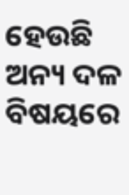ହେଉଛି ଅନ୍ୟ ଦଳ ବିଷୟରେ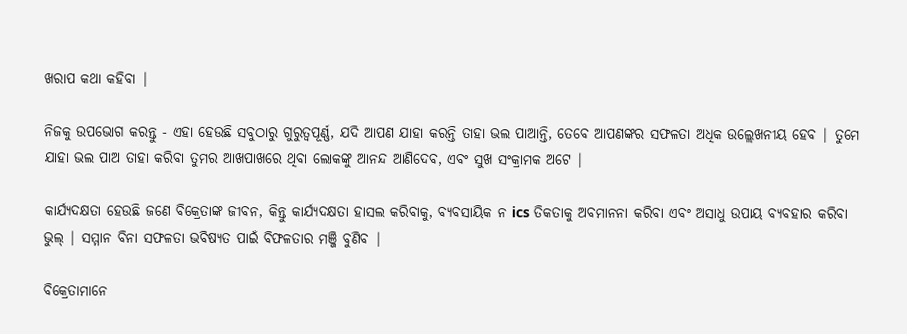ଖରାପ କଥା କହିବା |

ନିଜକୁ ଉପଭୋଗ କରନ୍ତୁ - ଏହା ହେଉଛି ସବୁଠାରୁ ଗୁରୁତ୍ୱପୂର୍ଣ୍ଣ, ଯଦି ଆପଣ ଯାହା କରନ୍ତି ତାହା ଭଲ ପାଆନ୍ତି, ତେବେ ଆପଣଙ୍କର ସଫଳତା ଅଧିକ ଉଲ୍ଲେଖନୀୟ ହେବ | ତୁମେ ଯାହା ଭଲ ପାଅ ତାହା କରିବା ତୁମର ଆଖପାଖରେ ଥିବା ଲୋକଙ୍କୁ ଆନନ୍ଦ ଆଣିଦେବ, ଏବଂ ସୁଖ ସଂକ୍ରାମକ ଅଟେ |

କାର୍ଯ୍ୟଦକ୍ଷତା ହେଉଛି ଜଣେ ବିକ୍ରେତାଙ୍କ ଜୀବନ, କିନ୍ତୁ କାର୍ଯ୍ୟଦକ୍ଷତା ହାସଲ କରିବାକୁ, ବ୍ୟବସାୟିକ ନ ics ତିକତାକୁ ଅବମାନନା କରିବା ଏବଂ ଅସାଧୁ ଉପାୟ ବ୍ୟବହାର କରିବା ଭୁଲ୍ | ସମ୍ମାନ ବିନା ସଫଳତା ଭବିଷ୍ୟତ ପାଇଁ ବିଫଳତାର ମଞ୍ଜି ବୁଣିବ |

ବିକ୍ରେତାମାନେ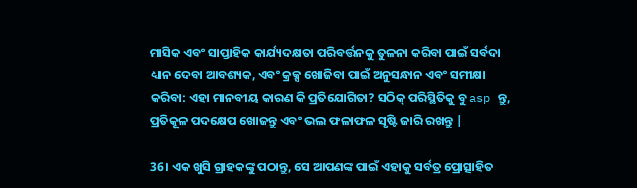ମାସିକ ଏବଂ ସାପ୍ତାହିକ କାର୍ଯ୍ୟଦକ୍ଷତା ପରିବର୍ତ୍ତନକୁ ତୁଳନା କରିବା ପାଇଁ ସର୍ବଦା ଧ୍ୟାନ ଦେବା ଆବଶ୍ୟକ, ଏବଂ କ୍ରକ୍ସ ଖୋଜିବା ପାଇଁ ଅନୁସନ୍ଧାନ ଏବଂ ସମୀକ୍ଷା କରିବା: ଏହା ମାନବୀୟ କାରଣ କି ପ୍ରତିଯୋଗିତା? ସଠିକ୍ ପରିସ୍ଥିତିକୁ ବୁ asp ନ୍ତୁ, ପ୍ରତିକୂଳ ପଦକ୍ଷେପ ଖୋଜନ୍ତୁ ଏବଂ ଭଲ ଫଳାଫଳ ସୃଷ୍ଟି ଜାରି ରଖନ୍ତୁ |

36। ଏକ ଖୁସି ଗ୍ରାହକଙ୍କୁ ପଠାନ୍ତୁ, ସେ ଆପଣଙ୍କ ପାଇଁ ଏହାକୁ ସର୍ବତ୍ର ପ୍ରୋତ୍ସାହିତ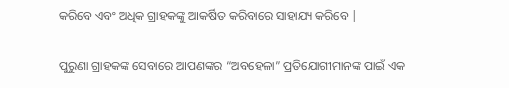କରିବେ ଏବଂ ଅଧିକ ଗ୍ରାହକଙ୍କୁ ଆକର୍ଷିତ କରିବାରେ ସାହାଯ୍ୟ କରିବେ |

ପୁରୁଣା ଗ୍ରାହକଙ୍କ ସେବାରେ ଆପଣଙ୍କର “ଅବହେଳା” ପ୍ରତିଯୋଗୀମାନଙ୍କ ପାଇଁ ଏକ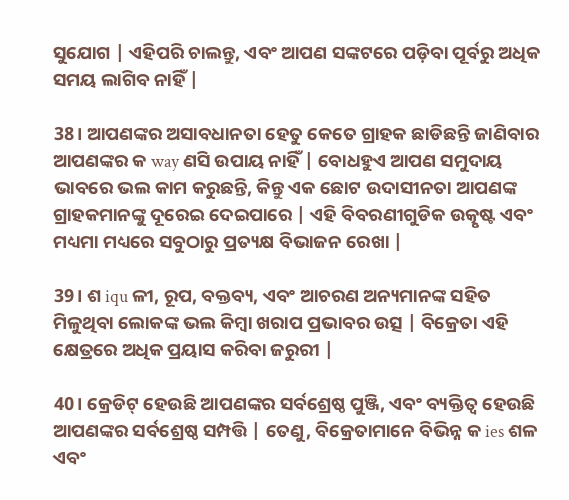ସୁଯୋଗ | ଏହିପରି ଚାଲନ୍ତୁ, ଏବଂ ଆପଣ ସଙ୍କଟରେ ପଡ଼ିବା ପୂର୍ବରୁ ଅଧିକ ସମୟ ଲାଗିବ ନାହିଁ |

38। ଆପଣଙ୍କର ଅସାବଧାନତା ହେତୁ କେତେ ଗ୍ରାହକ ଛାଡିଛନ୍ତି ଜାଣିବାର ଆପଣଙ୍କର କ way ଣସି ଉପାୟ ନାହିଁ | ବୋଧହୁଏ ଆପଣ ସମୁଦାୟ ଭାବରେ ଭଲ କାମ କରୁଛନ୍ତି, କିନ୍ତୁ ଏକ ଛୋଟ ଉଦାସୀନତା ଆପଣଙ୍କ ଗ୍ରାହକମାନଙ୍କୁ ଦୂରେଇ ଦେଇପାରେ | ଏହି ବିବରଣୀଗୁଡିକ ଉତ୍କୃଷ୍ଟ ଏବଂ ମଧ୍ୟମା ମଧ୍ୟରେ ସବୁଠାରୁ ପ୍ରତ୍ୟକ୍ଷ ବିଭାଜନ ରେଖା |

39। ଶ iqu ଳୀ, ରୂପ, ବକ୍ତବ୍ୟ, ଏବଂ ଆଚରଣ ଅନ୍ୟମାନଙ୍କ ସହିତ ମିଳୁଥିବା ଲୋକଙ୍କ ଭଲ କିମ୍ବା ଖରାପ ପ୍ରଭାବର ଉତ୍ସ | ବିକ୍ରେତା ଏହି କ୍ଷେତ୍ରରେ ଅଧିକ ପ୍ରୟାସ କରିବା ଜରୁରୀ |

40। କ୍ରେଡିଟ୍ ହେଉଛି ଆପଣଙ୍କର ସର୍ବଶ୍ରେଷ୍ଠ ପୁଞ୍ଜି, ଏବଂ ବ୍ୟକ୍ତିତ୍ୱ ହେଉଛି ଆପଣଙ୍କର ସର୍ବଶ୍ରେଷ୍ଠ ସମ୍ପତ୍ତି | ତେଣୁ, ବିକ୍ରେତାମାନେ ବିଭିନ୍ନ କ ies ଶଳ ଏବଂ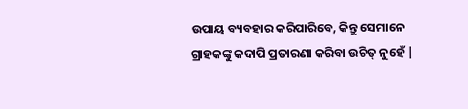ଉପାୟ ବ୍ୟବହାର କରିପାରିବେ, କିନ୍ତୁ ସେମାନେ ଗ୍ରାହକଙ୍କୁ କଦାପି ପ୍ରତାରଣା କରିବା ଉଚିତ୍ ନୁହେଁ |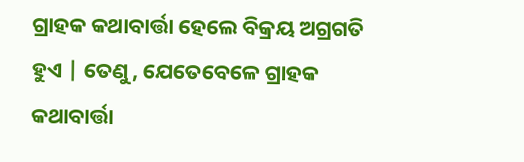ଗ୍ରାହକ କଥାବାର୍ତ୍ତା ହେଲେ ବିକ୍ରୟ ଅଗ୍ରଗତି ହୁଏ | ତେଣୁ, ଯେତେବେଳେ ଗ୍ରାହକ କଥାବାର୍ତ୍ତା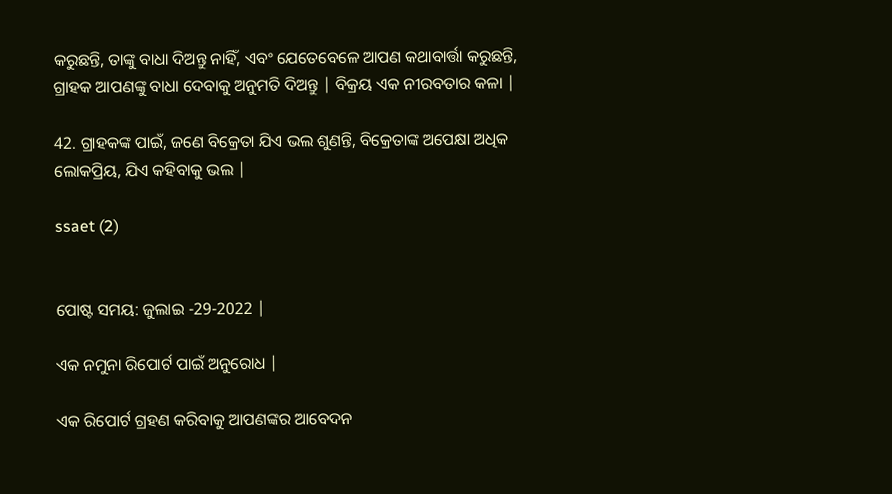କରୁଛନ୍ତି, ତାଙ୍କୁ ବାଧା ଦିଅନ୍ତୁ ନାହିଁ, ଏବଂ ଯେତେବେଳେ ଆପଣ କଥାବାର୍ତ୍ତା କରୁଛନ୍ତି, ଗ୍ରାହକ ଆପଣଙ୍କୁ ବାଧା ଦେବାକୁ ଅନୁମତି ଦିଅନ୍ତୁ | ବିକ୍ରୟ ଏକ ନୀରବତାର କଳା |

42. ଗ୍ରାହକଙ୍କ ପାଇଁ, ଜଣେ ବିକ୍ରେତା ଯିଏ ଭଲ ଶୁଣନ୍ତି, ବିକ୍ରେତାଙ୍କ ଅପେକ୍ଷା ଅଧିକ ଲୋକପ୍ରିୟ, ଯିଏ କହିବାକୁ ଭଲ |

ssaet (2)


ପୋଷ୍ଟ ସମୟ: ଜୁଲାଇ -29-2022 |

ଏକ ନମୁନା ରିପୋର୍ଟ ପାଇଁ ଅନୁରୋଧ |

ଏକ ରିପୋର୍ଟ ଗ୍ରହଣ କରିବାକୁ ଆପଣଙ୍କର ଆବେଦନ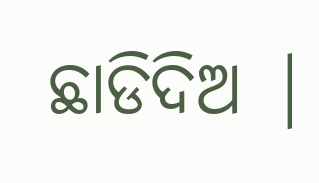ଛାଡିଦିଅ |